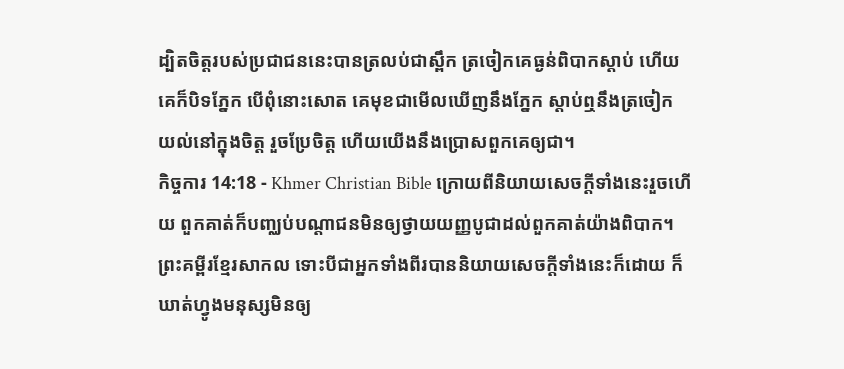ដ្បិតចិត្ដរបស់ប្រជាជននេះបានត្រលប់ជាស្ពឹក ត្រចៀកគេធ្ងន់ពិបាកស្ដាប់ ហើយគេក៏បិទភ្នែក បើពុំនោះសោត គេមុខជាមើលឃើញនឹងភ្នែក ស្ដាប់ឮនឹងត្រចៀក យល់នៅក្នុងចិត្ដ រួចប្រែចិត្ដ ហើយយើងនឹងប្រោសពួកគេឲ្យជា។
កិច្ចការ 14:18 - Khmer Christian Bible ក្រោយពីនិយាយសេចក្ដីទាំងនេះរួចហើយ ពួកគាត់ក៏បញ្ឈប់បណ្ដាជនមិនឲ្យថ្វាយយញ្ញបូជាដល់ពួកគាត់យ៉ាងពិបាក។ ព្រះគម្ពីរខ្មែរសាកល ទោះបីជាអ្នកទាំងពីរបាននិយាយសេចក្ដីទាំងនេះក៏ដោយ ក៏ឃាត់ហ្វូងមនុស្សមិនឲ្យ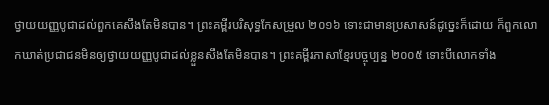ថ្វាយយញ្ញបូជាដល់ពួកគេសឹងតែមិនបាន។ ព្រះគម្ពីរបរិសុទ្ធកែសម្រួល ២០១៦ ទោះជាមានប្រសាសន៍ដូច្នេះក៏ដោយ ក៏ពួកលោកឃាត់ប្រជាជនមិនឲ្យថ្វាយយញ្ញបូជាដល់ខ្លួនសឹងតែមិនបាន។ ព្រះគម្ពីរភាសាខ្មែរបច្ចុប្បន្ន ២០០៥ ទោះបីលោកទាំង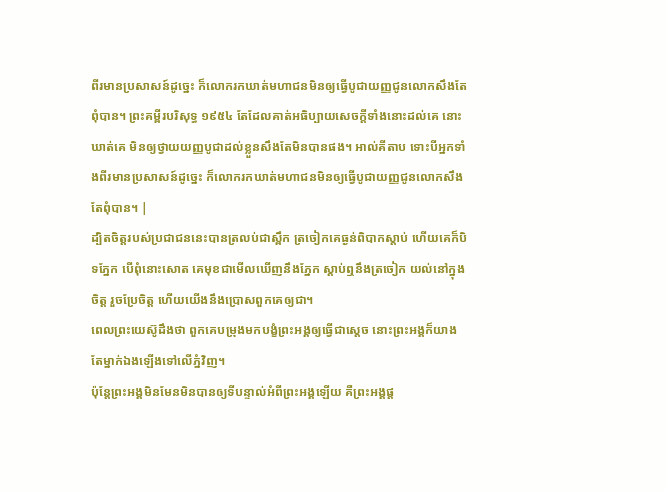ពីរមានប្រសាសន៍ដូច្នេះ ក៏លោករកឃាត់មហាជនមិនឲ្យធ្វើបូជាយញ្ញជូនលោកសឹងតែពុំបាន។ ព្រះគម្ពីរបរិសុទ្ធ ១៩៥៤ តែដែលគាត់អធិប្បាយសេចក្ដីទាំងនោះដល់គេ នោះឃាត់គេ មិនឲ្យថ្វាយយញ្ញបូជាដល់ខ្លួនសឹងតែមិនបានផង។ អាល់គីតាប ទោះបីអ្នកទាំងពីរមានប្រសាសន៍ដូច្នេះ ក៏លោករកឃាត់មហាជនមិនឲ្យធ្វើបូជាយញ្ញជូនលោកសឹងតែពុំបាន។ |
ដ្បិតចិត្ដរបស់ប្រជាជននេះបានត្រលប់ជាស្ពឹក ត្រចៀកគេធ្ងន់ពិបាកស្ដាប់ ហើយគេក៏បិទភ្នែក បើពុំនោះសោត គេមុខជាមើលឃើញនឹងភ្នែក ស្ដាប់ឮនឹងត្រចៀក យល់នៅក្នុងចិត្ដ រួចប្រែចិត្ដ ហើយយើងនឹងប្រោសពួកគេឲ្យជា។
ពេលព្រះយេស៊ូដឹងថា ពួកគេបម្រុងមកបង្ខំព្រះអង្គឲ្យធ្វើជាស្ដេច នោះព្រះអង្គក៏យាងតែម្នាក់ឯងឡើងទៅលើភ្នំវិញ។
ប៉ុន្ដែព្រះអង្គមិនមែនមិនបានឲ្យទីបន្ទាល់អំពីព្រះអង្គឡើយ គឺព្រះអង្គផ្ដ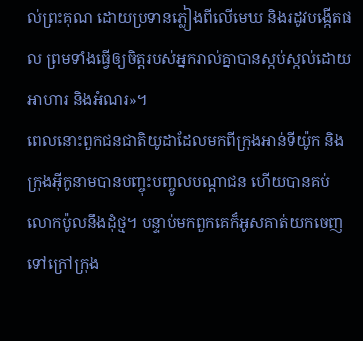ល់ព្រះគុណ ដោយប្រទានភ្លៀងពីលើមេឃ និងរដូវបង្កើតផល ព្រមទាំងធ្វើឲ្យចិត្ដរបស់អ្នករាល់គ្នាបានស្កប់ស្កល់ដោយអាហារ និងអំណរ»។
ពេលនោះពួកជនជាតិយូដាដែលមកពីក្រុងអាន់ទីយ៉ូក និងក្រុងអ៊ីកូនាមបានបញ្ចុះបញ្ចូលបណ្ដាជន ហើយបានគប់លោកប៉ូលនឹងដុំថ្ម។ បន្ទាប់មកពួកគេក៏អូសគាត់យកចេញទៅក្រៅក្រុង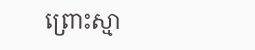ព្រោះស្មា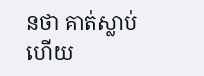នថា គាត់ស្លាប់ហើយ